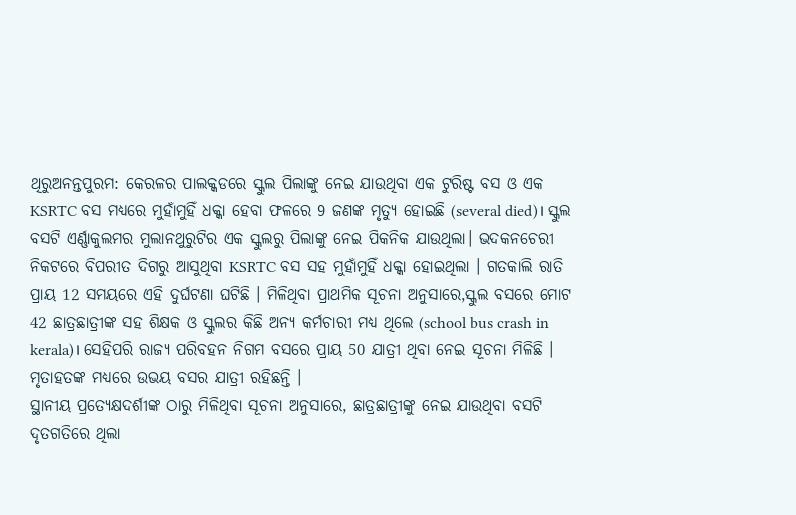ଥିରୁଅନନ୍ତପୁରମ: କେରଳର ପାଲକ୍କଡରେ ସ୍କୁଲ ପିଲାଙ୍କୁ ନେଇ ଯାଉଥିବା ଏକ ଟୁରିଷ୍ଟ ବସ ଓ ଏକ KSRTC ବସ ମଧ୍ୟରେ ମୁହାଁମୁହିଁ ଧକ୍କା ହେବା ଫଳରେ 9 ଜଣଙ୍କ ମୃତ୍ୟୁ ହୋଇଛି (several died)। ସ୍କୁଲ ବସଟି ଏର୍ଣ୍ଣାକୁଲମର ମୁଲାନଥୁରୁଟିର ଏକ ସ୍କୁଲରୁ ପିଲାଙ୍କୁ ନେଇ ପିକନିକ ଯାଉଥିଲା। ଭଦକନଚେରୀ ନିକଟରେ ବିପରୀତ ଦିଗରୁ ଆସୁଥିବା KSRTC ବସ ସହ ମୁହାଁମୁହିଁ ଧକ୍କା ହୋଇଥିଲା । ଗତକାଲି ରାତି ପ୍ରାୟ 12 ସମୟରେ ଏହି ଦୁର୍ଘଟଣା ଘଟିଛି । ମିଳିଥିବା ପ୍ରାଥମିକ ସୂଚନା ଅନୁସାରେ,ସ୍କୁଲ ବସରେ ମୋଟ 42 ଛାତ୍ରଛାତ୍ରୀଙ୍କ ସହ ଶିକ୍ଷକ ଓ ସ୍କୁଲର କିଛି ଅନ୍ୟ କର୍ମଚାରୀ ମଧ୍ୟ ଥିଲେ (school bus crash in kerala)। ସେହିପରି ରାଜ୍ୟ ପରିବହନ ନିଗମ ବସରେ ପ୍ରାୟ 50 ଯାତ୍ରୀ ଥିବା ନେଇ ସୂଚନା ମିଳିଛି । ମୃତାହତଙ୍କ ମଧ୍ୟରେ ଉଭୟ ବସର ଯାତ୍ରୀ ରହିଛନ୍ତି ।
ସ୍ଥାନୀୟ ପ୍ରତ୍ୟେକ୍ଷଦର୍ଶୀଙ୍କ ଠାରୁ ମିଳିଥିବା ସୂଚନା ଅନୁସାରେ, ଛାତ୍ରଛାତ୍ରୀଙ୍କୁ ନେଇ ଯାଉଥିବା ବସଟି ଦୃତଗତିରେ ଥିଲା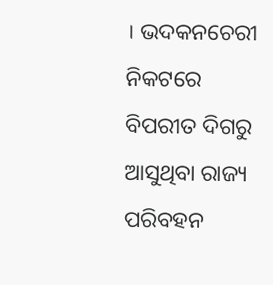। ଭଦକନଚେରୀ ନିକଟରେ ବିପରୀତ ଦିଗରୁ ଆସୁଥିବା ରାଜ୍ୟ ପରିବହନ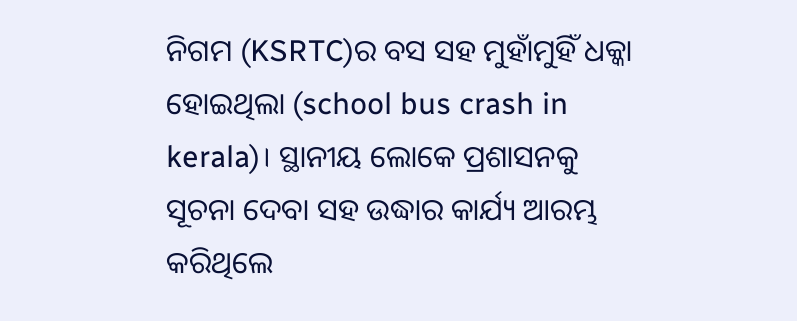ନିଗମ (KSRTC)ର ବସ ସହ ମୁହାଁମୁହିଁ ଧକ୍କା ହୋଇଥିଲା (school bus crash in kerala)। ସ୍ଥାନୀୟ ଲୋକେ ପ୍ରଶାସନକୁ ସୂଚନା ଦେବା ସହ ଉଦ୍ଧାର କାର୍ଯ୍ୟ ଆରମ୍ଭ କରିଥିଲେ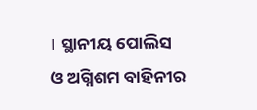। ସ୍ଥାନୀୟ ପୋଲିସ ଓ ଅଗ୍ନିଶମ ବାହିନୀର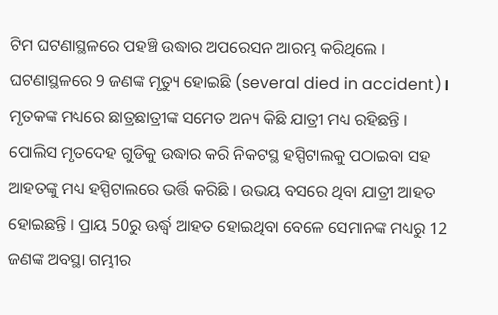ଟିମ ଘଟଣାସ୍ଥଳରେ ପହଞ୍ଚି ଉଦ୍ଧାର ଅପରେସନ ଆରମ୍ଭ କରିଥିଲେ । ଘଟଣାସ୍ଥଳରେ 9 ଜଣଙ୍କ ମୃତ୍ୟୁ ହୋଇଛି (several died in accident)। ମୃତକଙ୍କ ମଧ୍ୟରେ ଛାତ୍ରଛାତ୍ରୀଙ୍କ ସମେତ ଅନ୍ୟ କିଛି ଯାତ୍ରୀ ମଧ୍ୟ ରହିଛନ୍ତି ।
ପୋଲିସ ମୃତଦେହ ଗୁଡିକୁ ଉଦ୍ଧାର କରି ନିକଟସ୍ଥ ହସ୍ପିଟାଲକୁ ପଠାଇବା ସହ ଆହତଙ୍କୁ ମଧ୍ୟ ହସ୍ପିଟାଲରେ ଭର୍ତ୍ତି କରିଛି । ଉଭୟ ବସରେ ଥିବା ଯାତ୍ରୀ ଆହତ ହୋଇଛନ୍ତି । ପ୍ରାୟ 50ରୁ ଊର୍ଦ୍ଧ୍ବ ଆହତ ହୋଇଥିବା ବେଳେ ସେମାନଙ୍କ ମଧ୍ୟରୁ 12 ଜଣଙ୍କ ଅବସ୍ଥା ଗମ୍ଭୀର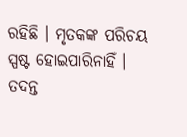ରହିଛି । ମୃତକଙ୍କ ପରିଚୟ ସ୍ପଷ୍ଟ ହୋଇପାରିନାହିଁ । ତଦନ୍ତ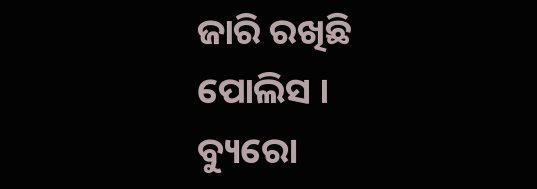ଜାରି ରଖିଛି ପୋଲିସ ।
ବ୍ୟୁରୋ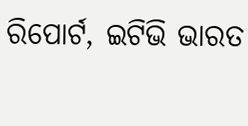ରିପୋର୍ଟ, ଇଟିଭି ଭାରତ